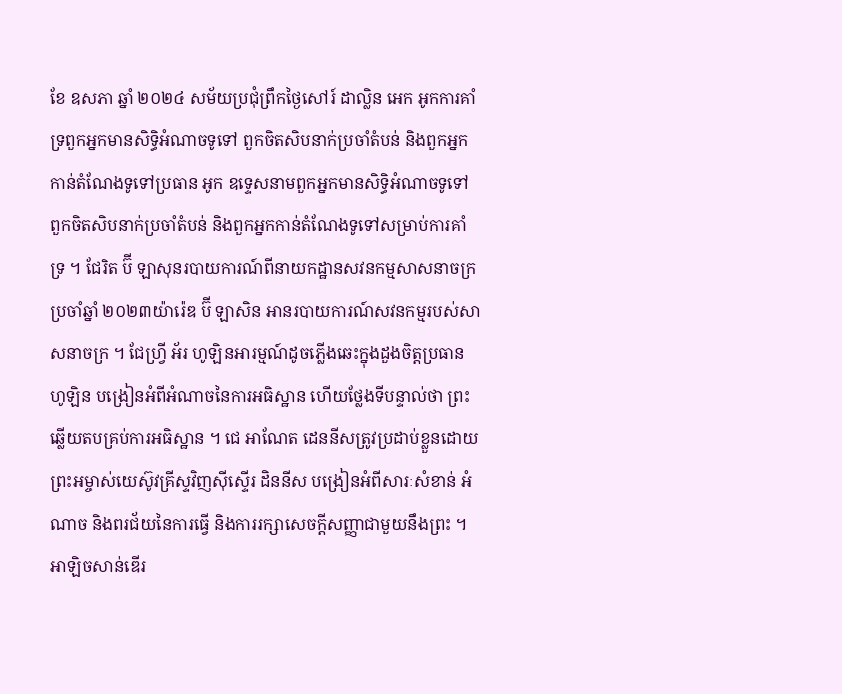ខែ ឧសភា ឆ្នាំ ២០២៤ សម័យប្រជុំព្រឹកថ្ងៃសៅរ៍ ដាល្លិន អេក អូកការគាំទ្រពួកអ្នកមានសិទ្ធិអំណាចទូទៅ ពួកចិតសិបនាក់ប្រចាំតំបន់ និងពួកអ្នកកាន់តំណែងទូទៅប្រធាន អូក ឧទ្ទេសនាមពួកអ្នកមានសិទ្ធិអំណាចទូទៅ ពួកចិតសិបនាក់ប្រចាំតំបន់ និងពួកអ្នកកាន់តំណែងទូទៅសម្រាប់ការគាំទ្រ ។ ជែរិត ប៊ី ឡាសុនរបាយការណ៍ពីនាយកដ្ឋានសវនកម្មសាសនាចក្រប្រចាំឆ្នាំ ២០២៣យ៉ារ៉េឌ ប៊ី ឡាសិន អានរបាយការណ៍សវនកម្មរបស់សាសនាចក្រ ។ ជែហ្វ្រី អ័រ ហូឡិនអារម្មណ៍ដូចភ្លើងឆេះក្នុងដួងចិត្តប្រធាន ហូឡិន បង្រៀនអំពីអំណាចនៃការអធិស្ឋាន ហើយថ្លែងទីបន្ទាល់ថា ព្រះឆ្លើយតបគ្រប់ការអធិស្ឋាន ។ ជេ អាណែត ដេននីសត្រូវប្រដាប់ខ្លួនដោយព្រះអម្ចាស់យេស៊ូវគ្រីស្ទវិញស៊ីស្ទើរ ដិននីស បង្រៀនអំពីសារៈសំខាន់ អំណាច និងពរជ័យនៃការធ្វើ និងការរក្សាសេចក្ដីសញ្ញាជាមួយនឹងព្រះ ។ អាឡិចសាន់ឌើរ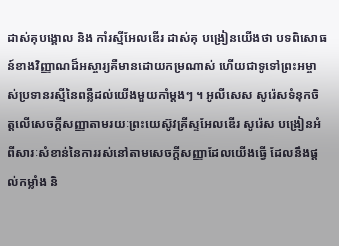ដាស់គុបង្គោល និង កាំរស្មីអែលឌើរ ដាស់គុ បង្រៀនយើងថា បទពិសោធន៍ខាងវិញ្ញាណដ៏អស្ចារ្យគឺមានដោយកម្រណាស់ ហើយជាទូទៅព្រះអម្ចាស់ប្រទានរស្មីនៃពន្លឺដល់យើងមួយកាំម្តងៗ ។ អូលីសេស សូរ៉េសទំនុកចិត្តលើសេចក្តីសញ្ញាតាមរយៈព្រះយេស៊ូវគ្រីស្ទអែលឌើរ សូរ៉េស បង្រៀនអំពីសារៈសំខាន់នៃការរស់នៅតាមសេចក្ដីសញ្ញាដែលយើងធ្វើ ដែលនឹងផ្ដល់កម្លាំង និ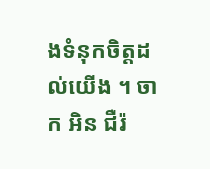ងទំនុកចិត្តដល់យើង ។ ចាក អិន ជឺរ៉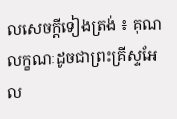លសេចក្ដីទៀងត្រង់ ៖ គុណលក្ខណៈដូចជាព្រះគ្រីស្ទអែល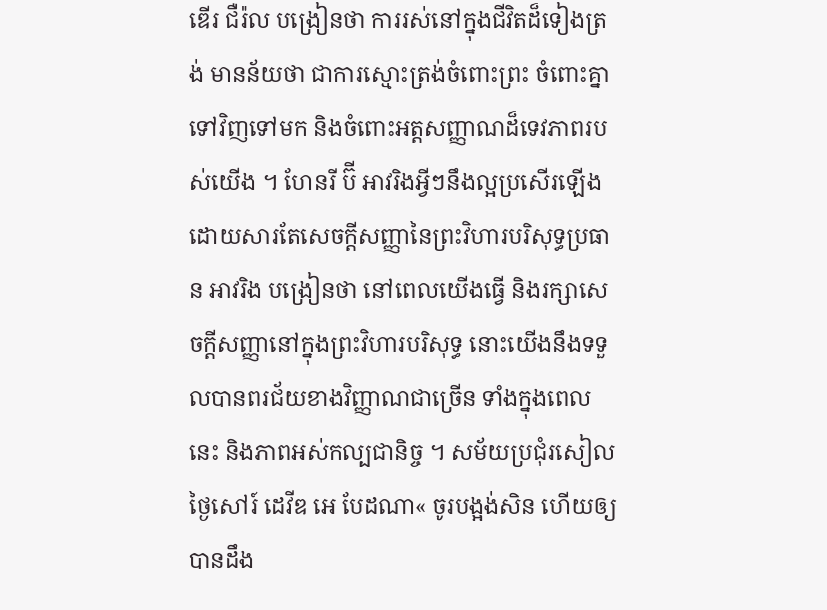ឌើរ ជឺរ៉ល បង្រៀនថា ការរស់នៅក្នុងជីវិតដ៏ទៀងត្រង់ មានន័យថា ជាការស្មោះត្រង់ចំពោះព្រះ ចំពោះគ្នាទៅវិញទៅមក និងចំពោះអត្តសញ្ញាណដ៏ទេវភាពរបស់យើង ។ ហែនរី ប៊ី អាវរិងអ្វីៗនឹងល្អប្រសើរឡើងដោយសារតែសេចក្ដីសញ្ញានៃព្រះវិហារបរិសុទ្ធប្រធាន អាវរិង បង្រៀនថា នៅពេលយើងធ្វើ និងរក្សាសេចក្ដីសញ្ញានៅក្នុងព្រះវិហារបរិសុទ្ធ នោះយើងនឹងទទួលបានពរជ័យខាងវិញ្ញាណជាច្រើន ទាំងក្នុងពេលនេះ និងភាពអស់កល្បជានិច្ច ។ សម័យប្រជុំរសៀលថ្ងៃសៅរ៍ ដេវីឌ អេ បែដណា« ចូរបង្អង់សិន ហើយឲ្យបានដឹង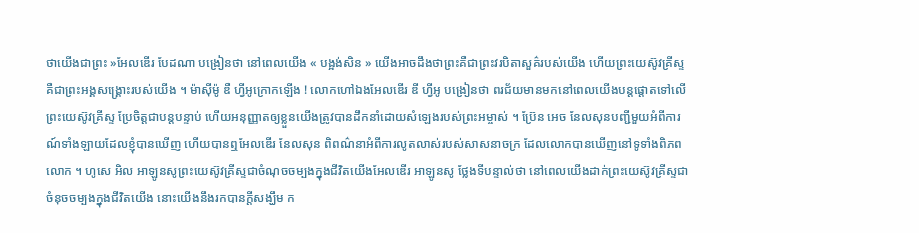ថាយើងជាព្រះ »អែលឌើរ បែដណា បង្រៀនថា នៅពេលយើង « បង្អង់សិន » យើងអាចដឹងថាព្រះគឺជាព្រះវរបិតាសួគ៌របស់យើង ហើយព្រះយេស៊ូវគ្រីស្ទគឺជាព្រះអង្គសង្គ្រោះរបស់យើង ។ ម៉ាស៊ីម៉ូ ឌឺ ហ្វីអូក្រោកឡើង ! លោកហៅឯងអែលឌើរ ឌី ហ្វីអូ បង្រៀនថា ពរជ័យមានមកនៅពេលយើងបន្ដផ្ដោតទៅលើព្រះយេស៊ូវគ្រីស្ទ ប្រែចិត្តជាបន្ដបន្ទាប់ ហើយអនុញ្ញាតឲ្យខ្លួនយើងត្រូវបានដឹកនាំដោយសំឡេងរបស់ព្រះអម្ចាស់ ។ ប្រ៊ែន អេច នែលសុនបញ្ជីមួយអំពីការណ៍ទាំងឡាយដែលខ្ញុំបានឃើញ ហើយបានឮអែលឌើរ នែលសុន ពិពណ៌នាអំពីការលូតលាស់របស់សាសនាចក្រ ដែលលោកបានឃើញនៅទូទាំងពិភពលោក ។ ហូសេ អិល អាឡូនសូព្រះយេស៊ូវគ្រីស្ទជាចំណុចចម្បងក្នុងជីវិតយើងអែលឌើរ អាឡូនសូ ថ្លែងទីបន្ទាល់ថា នៅពេលយើងដាក់ព្រះយេស៊ូវគ្រីស្ទជាចំនុចចម្បងក្នុងជីវិតយើង នោះយើងនឹងរកបានក្ដីសង្ឃឹម ក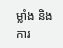ម្លាំង និងការ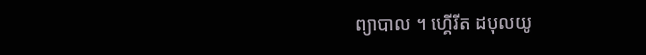ព្យាបាល ។ ហ្គើរីត ដបុលយូ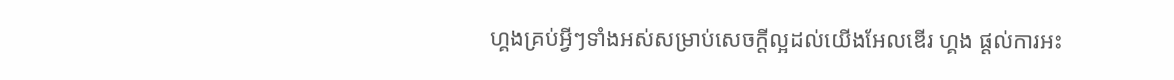ហ្គងគ្រប់អ្វីៗទាំងអស់សម្រាប់សេចក្ដីល្អដល់យើងអែលឌើរ ហ្គង ផ្ដល់ការអះ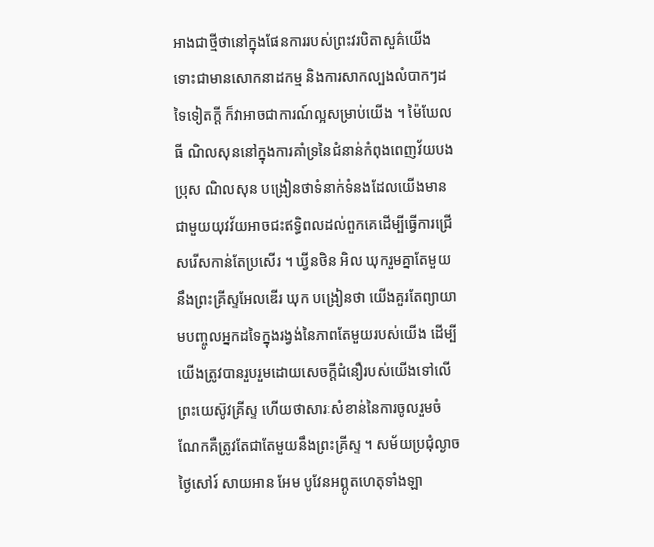អាងជាថ្មីថានៅក្នុងផែនការរបស់ព្រះវរបិតាសួគ៌យើង ទោះជាមានសោកនាដកម្ម និងការសាកល្បងលំបាកៗដទៃទៀតក្ដី ក៏វាអាចជាការណ៍ល្អសម្រាប់យើង ។ ម៉ៃឃែល ធី ណិលសុននៅក្នុងការគាំទ្រនៃជំនាន់កំពុងពេញវ័យបងប្រុស ណិលសុន បង្រៀនថាទំនាក់ទំនងដែលយើងមានជាមួយយុវវ័យអាចជះឥទ្ធិពលដល់ពួកគេដើម្បីធ្វើការជ្រើសរើសកាន់តែប្រសើរ ។ ឃ្វីនថិន អិល ឃុករួមគ្នាតែមួយនឹងព្រះគ្រីស្ទអែលឌើរ ឃុក បង្រៀនថា យើងគួរតែព្យាយាមបញ្ចូលអ្នកដទៃក្នុងរង្វង់នៃភាពតែមួយរបស់យើង ដើម្បីយើងត្រូវបានរួបរួមដោយសេចក្ដីជំនឿរបស់យើងទៅលើព្រះយេស៊ូវគ្រីស្ទ ហើយថាសារៈសំខាន់នៃការចូលរួមចំណែកគឺត្រូវតែជាតែមួយនឹងព្រះគ្រីស្ទ ។ សម័យប្រជុំល្ងាចថ្ងៃសៅរ៍ សាយអាន អែម បូវែនអព្ភូតហេតុទាំងឡា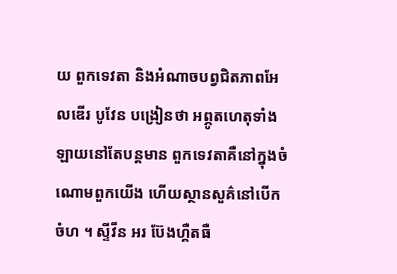យ ពួកទេវតា និងអំណាចបព្វជិតភាពអែលឌើរ បូវែន បង្រៀនថា អព្ភូតហេតុទាំងឡាយនៅតែបន្តមាន ពួកទេវតាគឺនៅក្នុងចំណោមពួកយើង ហើយស្ថានសួគ៌នៅបើកចំហ ។ ស្ទីវីន អរ ប៊ែងហ្គឺតធឺ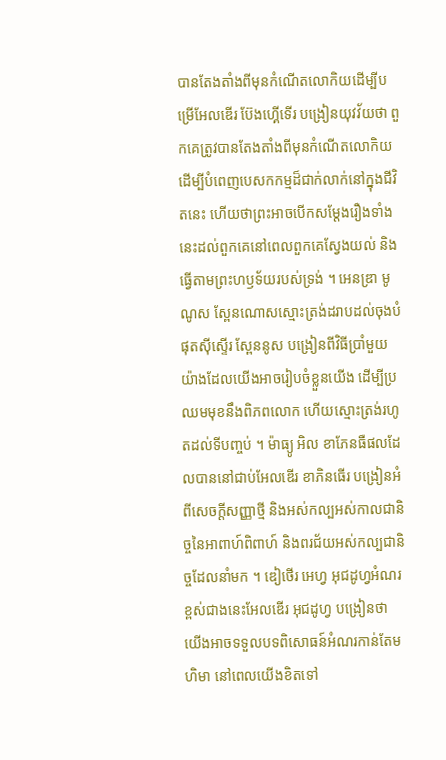បានតែងតាំងពីមុនកំណើតលោកិយដើម្បីបម្រើអែលឌើរ ប៊ែងហ្គើទើរ បង្រៀនយុវវ័យថា ពួកគេត្រូវបានតែងតាំងពីមុនកំណើតលោកិយ ដើម្បីបំពេញបេសកកម្មដ៏ជាក់លាក់នៅក្នុងជីវិតនេះ ហើយថាព្រះអាចបើកសម្តែងរឿងទាំងនេះដល់ពួកគេនៅពេលពួកគេស្វែងយល់ និងធ្វើតាមព្រះហឫទ័យរបស់ទ្រង់ ។ អេនឌ្រា មូណូស ស្ពែនណោសស្មោះត្រង់ដរាបដល់ចុងបំផុតស៊ីស្ទើរ ស្ពែននូស បង្រៀនពីវិធីប្រាំមួយយ៉ាងដែលយើងអាចរៀបចំខ្លួនយើង ដើម្បីប្រឈមមុខនឹងពិភពលោក ហើយស្មោះត្រង់រហូតដល់ទីបញ្ចប់ ។ ម៉ាធ្យូ អិល ខាភែនធឺផលដែលបាននៅជាប់អែលឌើរ ខាភិនធើរ បង្រៀនអំពីសេចក្ដីសញ្ញាថ្មី និងអស់កល្បអស់កាលជានិច្ចនៃអាពាហ៍ពិពាហ៍ និងពរជ័យអស់កល្បជានិច្ចដែលនាំមក ។ ឌៀថើរ អេហ្វ អុជដូហ្វអំណរខ្ពស់ជាងនេះអែលឌើរ អុជដូហ្វ បង្រៀនថា យើងអាចទទួលបទពិសោធន៍អំណរកាន់តែមហិមា នៅពេលយើងខិតទៅ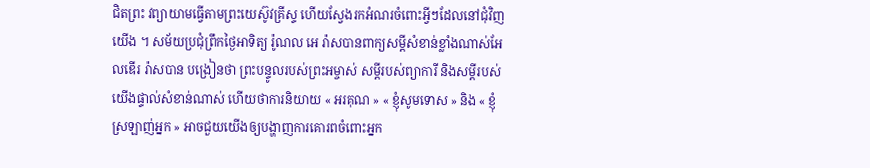ជិតព្រះ វព្យាយាមធ្វើតាមព្រះយេស៊ូវគ្រីស្ទ ហើយស្វែងរកអំណរចំពោះអ្វីៗដែលនៅជុំវិញយើង ។ សម័យប្រជុំព្រឹកថ្ងៃអាទិត្យ រ៉ូណល អេ រ៉ាសបានពាក្យសម្តីសំខាន់ខ្លាំងណាស់អែលឌើរ រ៉ាសបាន បង្រៀនថា ព្រះបន្ទូលរបស់ព្រះអម្ចាស់ សម្ដីរបស់ព្យាការី និងសម្ដីរបស់យើងផ្ទាល់សំខាន់ណាស់ ហើយថាការនិយាយ « អរគុណ » « ខ្ញុំសូមទោស » និង « ខ្ញុំស្រឡាញ់អ្នក » អាចជួយយើងឲ្យបង្ហាញការគោរពចំពោះអ្នក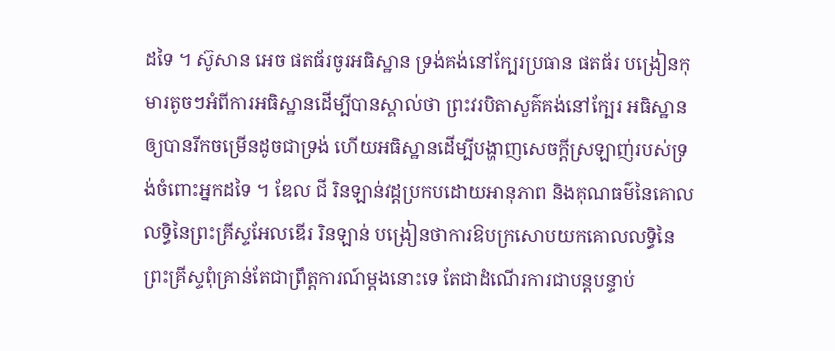ដទៃ ។ ស៊ូសាន អេច ផតធ័រចូរអធិស្ឋាន ទ្រង់គង់នៅក្បែរប្រធាន ផតធ័រ បង្រៀនកុមារតូចៗអំពីការអធិស្ឋានដើម្បីបានស្គាល់ថា ព្រះវរបិតាសួគ៌គង់នៅក្បែរ អធិស្ឋានឲ្យបានរីកចម្រើនដូចជាទ្រង់ ហើយអធិស្ឋានដើម្បីបង្ហាញសេចក្ដីស្រឡាញ់របស់ទ្រង់ចំពោះអ្នកដទៃ ។ ឌែល ជី រិនឡាន់វដ្ដប្រកបដោយអានុភាព និងគុណធម៌នៃគោលលទ្ធិនៃព្រះគ្រីស្ទអែលឌើរ រិនឡាន់ បង្រៀនថាការឱបក្រសោបយកគោលលទ្ធិនៃព្រះគ្រីស្ទពុំគ្រាន់តែជាព្រឹត្តការណ៍ម្ដងនោះទេ តែជាដំណើរការជាបន្ដបន្ទាប់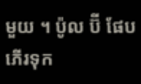មួយ ។ ប៉ូល ប៊ី ផែបភើរទុក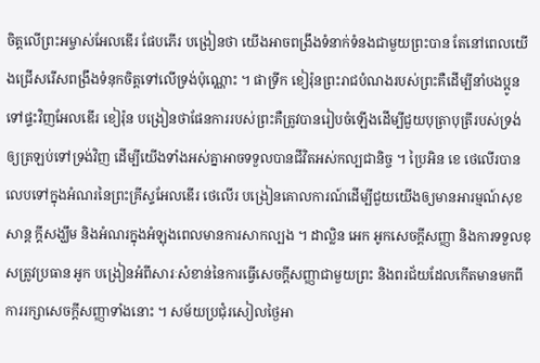ចិត្តលើព្រះអម្ចាស់អែលឌើរ ផែបភើរ បង្រៀនថា យើងអាចពង្រឹងទំនាក់ទំនងជាមួយព្រះបាន តែនៅពេលយើងជ្រើសរើសពង្រឹងទំនុកចិត្តទៅលើទ្រង់ប៉ុណ្ណោះ ។ ផាទ្រីក ខៀរ៉ុនព្រះរាជបំណងរបស់ព្រះគឺដើម្បីនាំបងប្អូនទៅផ្ទះវិញអែលឌើរ ខៀរ៉ុន បង្រៀនថាផែនការរបស់ព្រះគឺត្រូវបានរៀបចំឡើងដើម្បីជួយបុត្រាបុត្រីរបស់ទ្រង់ឲ្យត្រឡប់ទៅទ្រង់វិញ ដើម្បីយើងទាំងអស់គ្នាអាចទទួលបានជីវិតអស់កល្បជានិច្ច ។ ប្រៃអិន ខេ ថេលើរបានលេបទៅក្នុងអំណរនៃព្រះគ្រីស្ទអែលឌើរ ថេលើរ បង្រៀនគោលការណ៍ដើម្បីជួយយើងឲ្យមានអារម្មណ៍សុខសាន្ត ក្តីសង្ឃឹម និងអំណរក្នុងអំឡុងពេលមានការសាកល្បង ។ ដាល្លិន អេក អូកសេចក្ដីសញ្ញា និងការទទួលខុសត្រូវប្រធាន អូក បង្រៀនអំពីសារៈសំខាន់នៃការធ្វើសេចក្ដីសញ្ញាជាមួយព្រះ និងពរជ័យដែលកើតមានមកពីការរក្សាសេចក្ដីសញ្ញាទាំងនោះ ។ សម័យប្រជុំរសៀលថ្ងៃអា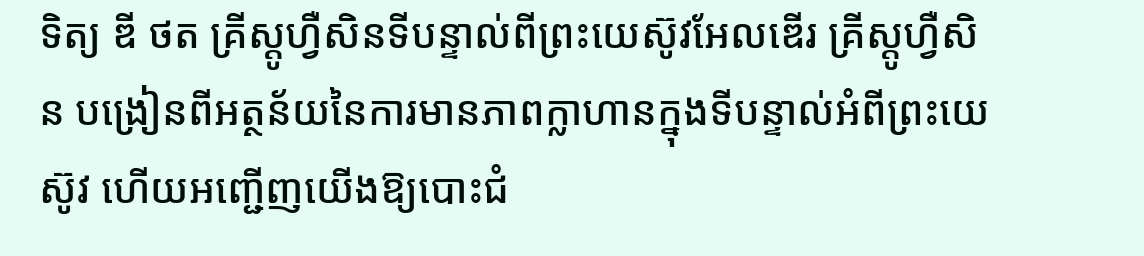ទិត្យ ឌី ថត គ្រីស្តូហ្វឺសិនទីបន្ទាល់ពីព្រះយេស៊ូវអែលឌើរ គ្រីស្តូហ្វឺសិន បង្រៀនពីអត្ថន័យនៃការមានភាពក្លាហានក្នុងទីបន្ទាល់អំពីព្រះយេស៊ូវ ហើយអញ្ជើញយើងឱ្យបោះជំ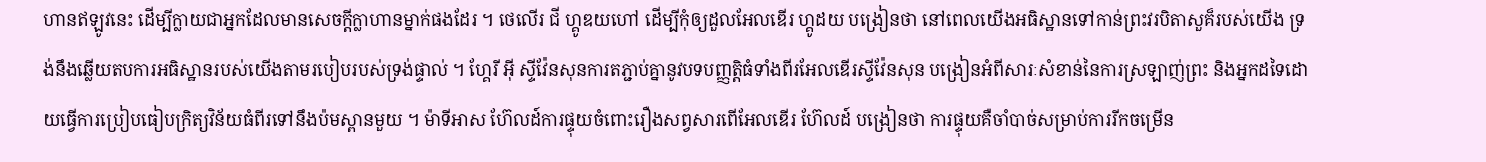ហានឥឡូវនេះ ដើម្បីក្លាយជាអ្នកដែលមានសេចក្តីក្លាហានម្នាក់ផងដែរ ។ ថេលើរ ជី ហ្គូឌយហៅ ដើម្បីកុំឲ្យដួលអែលឌើរ ហ្គូដយ បង្រៀនថា នៅពេលយើងអធិស្ឋានទៅកាន់ព្រះវរបិតាសួគ៏របស់យើង ទ្រង់នឹងឆ្លើយតបការអធិស្ឋានរបស់យើងតាមរបៀបរបស់ទ្រង់ផ្ទាល់ ។ ហ្គែរី អ៊ី ស្ទីវ៉ែនសុនការតភ្ជាប់គ្នានូវបទបញ្ញត្តិធំទាំងពីរអែលឌើរស្ទីវ៉ែនសុន បង្រៀនអំពីសារៈសំខាន់នៃការស្រឡាញ់ព្រះ និងអ្នកដទៃដោយធ្វើការប្រៀបធៀបក្រិត្យវិន័យធំពីរទៅនឹងប៉មស្ពានមួយ ។ ម៉ាទីអាស ហ៊ែលដ៍ការផ្ទុយចំពោះរឿងសព្វសារពើអែលឌើរ ហ៊ែលដ៍ បង្រៀនថា ការផ្ទុយគឺចាំបាច់សម្រាប់ការរីកចម្រើន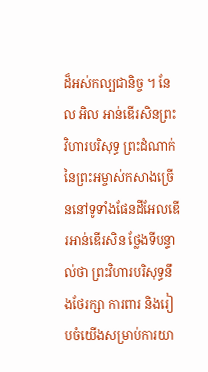ដ៏អស់កល្បជានិច្ច ។ នែល អិល អាន់ឌើរសិនព្រះវិហារបរិសុទ្ធ ព្រះដំណាក់នៃព្រះអម្ចាស់កសាងច្រើននៅទូទាំងផែនដីអែលឌើរអាន់ឌើរសិន ថ្លែងទីបន្ទាល់ថា ព្រះវិហារបរិសុទ្ធនឹងថែរក្សា ការពារ និងរៀបចំយើងសម្រាប់ការយា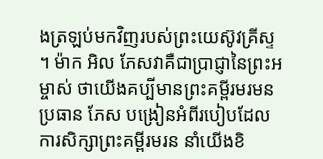ងត្រឡប់មកវិញរបស់ព្រះយេស៊ូវគ្រីស្ទ ។ ម៉ាក អិល ភែសវាគឺជាប្រាជ្ញានៃព្រះអម្ចាស់ ថាយើងគប្បីមានព្រះគម្ពីរមរមនប្រធាន ភែស បង្រៀនអំពីរបៀបដែលការសិក្សាព្រះគម្ពីរមរន នាំយើងខិ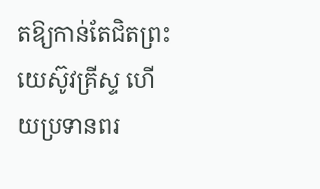តឱ្យកាន់តែជិតព្រះយេស៊ូវគ្រីស្ទ ហើយប្រទានពរ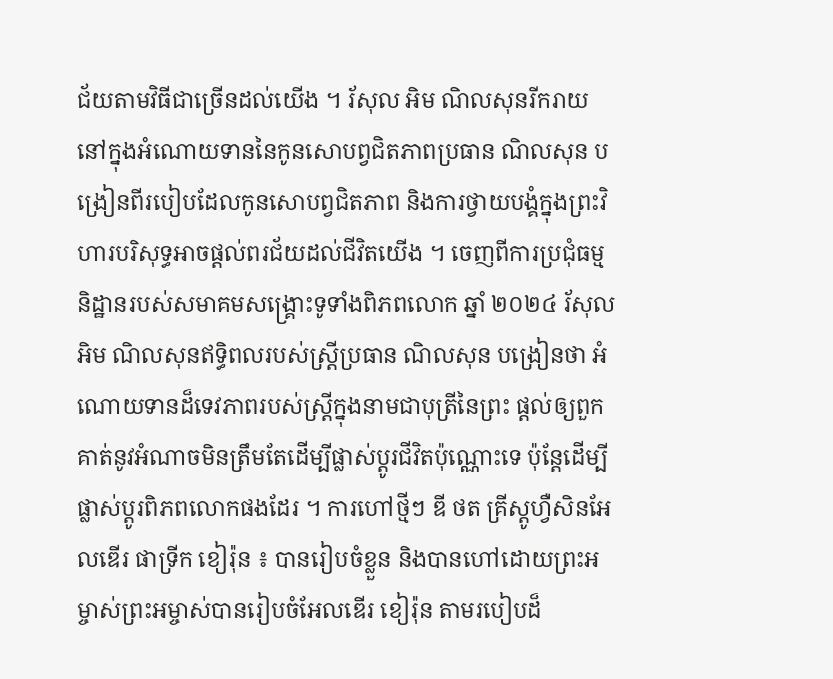ជ័យតាមវិធីជាច្រើនដល់យើង ។ រ័សុល អិម ណិលសុនរីករាយនៅក្នុងអំណោយទាននៃកូនសោបព្វជិតភាពប្រធាន ណិលសុន បង្រៀនពីរបៀបដែលកូនសោបព្វជិតភាព និងការថ្វាយបង្គំក្នុងព្រះវិហារបរិសុទ្ធអាចផ្ដល់ពរជ័យដល់ជីវិតយើង ។ ចេញពីការប្រជុំធម្មនិដ្ឋានរបស់សមាគមសង្រ្គោះទូទាំងពិភពលោក ឆ្នាំ ២០២៤ រ័សុល អិម ណិលសុនឥទ្ធិពលរបស់ស្រ្តីប្រធាន ណិលសុន បង្រៀនថា អំណោយទានដ៏ទេវភាពរបស់ស្ត្រីក្នុងនាមជាបុត្រីនៃព្រះ ផ្តល់ឲ្យពួកគាត់នូវអំណាចមិនត្រឹមតែដើម្បីផ្លាស់ប្តូរជីវិតប៉ុណ្ណោះទេ ប៉ុន្តែដើម្បីផ្លាស់ប្តូរពិភពលោកផងដែរ ។ ការហៅថ្មីៗ ឌី ថត គ្រីស្តូហ្វឺសិនអែលឌើរ ផាទ្រីក ខៀរ៉ុន ៖ បានរៀបចំខ្លួន និងបានហៅដោយព្រះអម្ចាស់ព្រះអម្ចាស់បានរៀបចំអែលឌើរ ខៀរ៉ុន តាមរបៀបដ៏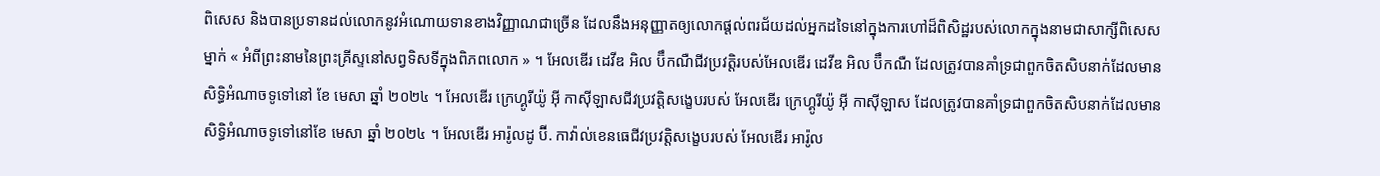ពិសេស និងបានប្រទានដល់លោកនូវអំណោយទានខាងវិញ្ញាណជាច្រើន ដែលនឹងអនុញ្ញាតឲ្យលោកផ្ដល់ពរជ័យដល់អ្នកដទៃនៅក្នុងការហៅដ៏ពិសិដ្ឋរបស់លោកក្នុងនាមជាសាក្សីពិសេសម្នាក់ « អំពីព្រះនាមនៃព្រះគ្រីស្ទនៅសព្វទិសទីក្នុងពិភពលោក » ។ អែលឌើរ ដេវីឌ អិល ប៊ឹកណឺជីវប្រវត្តិរបស់អែលឌើរ ដេវីឌ អិល ប៊ឹកណឺ ដែលត្រូវបានគាំទ្រជាពួកចិតសិបនាក់ដែលមានសិទ្ធិអំណាចទូទៅនៅ ខែ មេសា ឆ្នាំ ២០២៤ ។ អែលឌើរ ក្រេហ្គូរីយ៉ូ អ៊ី កាស៊ីឡាសជីវប្រវត្តិសង្ខេបរបស់ អែលឌើរ ក្រេហ្គូរីយ៉ូ អ៊ី កាស៊ីឡាស ដែលត្រូវបានគាំទ្រជាពួកចិតសិបនាក់ដែលមានសិទ្ធិអំណាចទូទៅនៅខែ មេសា ឆ្នាំ ២០២៤ ។ អែលឌើរ អារ៉ូលដូ ប៊ី. កាវ៉ាល់ខេនធេជីវប្រវត្តិសង្ខេបរបស់ អែលឌើរ អារ៉ូល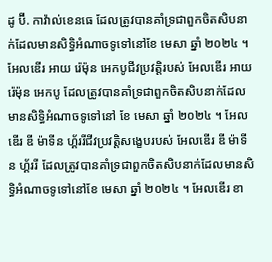ដូ ប៊ី. កាវ៉ាល់ខេនធេ ដែលត្រូវបានគាំទ្រជាពួកចិតសិបនាក់ដែលមានសិទ្ធិអំណាចទូទៅនៅខែ មេសា ឆ្នាំ ២០២៤ ។ អែលឌើរ អាយ រ៉េម៉ុន អេកបូជីវប្រវត្តិរបស់ អែលឌើរ អាយ រ៉េម៉ុន អេកបូ ដែលត្រូវបានគាំទ្រជាពួកចិតសិបនាក់ដែលមានសិទ្ធិអំណាចទូទៅនៅ ខែ មេសា ឆ្នាំ ២០២៤ ។ អែលឌើរ ឌី ម៉ាទីន ហ្គ័ររីជីវប្រវត្តិសង្ខេបរបស់ អែលឌើរ ឌី ម៉ាទីន ហ្គ័ររី ដែលត្រូវបានគាំទ្រជាពួកចិតសិបនាក់ដែលមានសិទ្ធិអំណាចទូទៅនៅខែ មេសា ឆ្នាំ ២០២៤ ។ អែលឌើរ ខា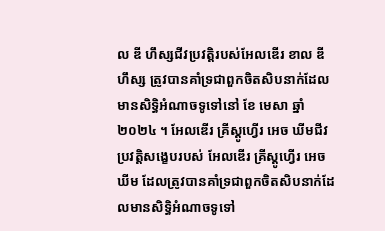ល ឌី ហឹស្សជីវប្រវត្តិរបស់អែលឌើរ ខាល ឌី ហឹស្ស ត្រូវបានគាំទ្រជាពួកចិតសិបនាក់ដែលមានសិទ្ធិអំណាចទូទៅនៅ ខែ មេសា ឆ្នាំ ២០២៤ ។ អែលឌើរ គ្រីស្តូហ្វើរ អេច ឃីមជីវប្រវត្តិសង្ខេបរបស់ អែលឌើរ គ្រីស្តូហ្វើរ អេច ឃីម ដែលត្រូវបានគាំទ្រជាពួកចិតសិបនាក់ដែលមានសិទ្ធិអំណាចទូទៅ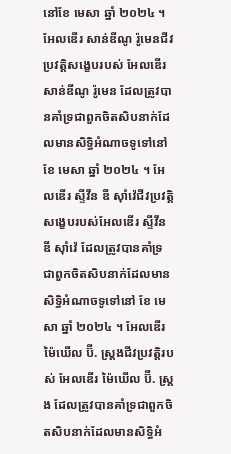នៅខែ មេសា ឆ្នាំ ២០២៤ ។ អែលឌើរ សាន់ឌីណូ រ៉ូមេនជីវប្រវត្តិសង្ខេបរបស់ អែលឌើរ សាន់ឌីណូ រ៉ូមេន ដែលត្រូវបានគាំទ្រជាពួកចិតសិបនាក់ដែលមានសិទ្ធិអំណាចទូទៅនៅ ខែ មេសា ឆ្នាំ ២០២៤ ។ អែលឌើរ ស្ទីវីន ឌី ស៊ាំវ៉េជីវប្រវត្តិសង្ខេបរបស់អែលឌើរ ស្ទីវីន ឌី ស៊ាំវ៉េ ដែលត្រូវបានគាំទ្រជាពួកចិតសិបនាក់ដែលមានសិទ្ធិអំណាចទូទៅនៅ ខែ មេសា ឆ្នាំ ២០២៤ ។ អែលឌើរ ម៉ៃឃើល ប៊ី. ស្រ្ដងជីវប្រវត្តិរបស់ អែលឌើរ ម៉ៃឃើល ប៊ី. ស្រ្ដង ដែលត្រូវបានគាំទ្រជាពួកចិតសិបនាក់ដែលមានសិទ្ធិអំ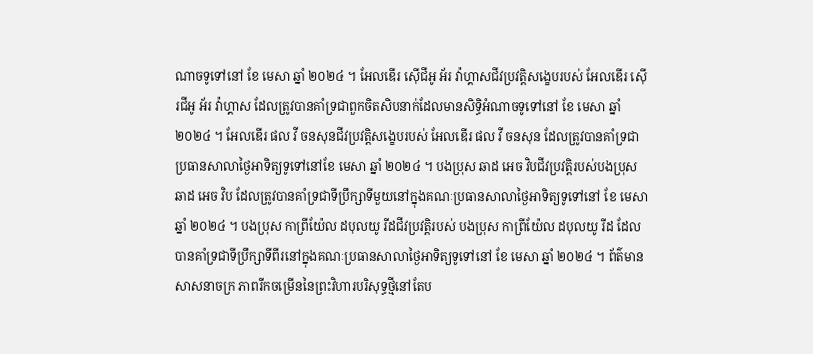ណាចទូទៅនៅ ខែ មេសា ឆ្នាំ ២០២៤ ។ អែលឌើរ ស៊ើជីអូ អ័រ វ៉ាហ្គាសជីវប្រវត្តិសង្ខេបរបស់ អែលឌើរ ស៊ើរជីអូ អ័រ វ៉ាហ្គាស ដែលត្រូវបានគាំទ្រជាពួកចិតសិបនាក់ដែលមានសិទ្ធិអំណាចទូទៅនៅ ខែ មេសា ឆ្នាំ ២០២៤ ។ អែលឌើរ ផល វី ចនសុនជីវប្រវត្តិសង្ខេបរបស់ អែលឌើរ ផល វី ចនសុន ដែលត្រូវបានគាំទ្រជាប្រធានសាលាថ្ងៃអាទិត្យទូទៅនៅខែ មេសា ឆ្នាំ ២០២៤ ។ បងប្រុស ឆាដ អេច វិបជីវប្រវត្តិរបស់បងប្រុស ឆាដ អេច វិប ដែលត្រូវបានគាំទ្រជាទីប្រឹក្សាទីមួយនៅក្នុងគណៈប្រធានសាលាថ្ងៃអាទិត្យទូទៅនៅ ខែ មេសា ឆ្នាំ ២០២៤ ។ បងប្រុស កាព្រីយ៉ែល ដបុលយូ រីដជីវប្រវត្តិរបស់ បងប្រុស កាព្រីយ៉ែល ដបុលយូ រីដ ដែលបានគាំទ្រជាទីប្រឹក្សាទីពីរនៅក្នុងគណៈប្រធានសាលាថ្ងៃអាទិត្យទូទៅនៅ ខែ មេសា ឆ្នាំ ២០២៤ ។ ព័ត៌មានសាសនាចក្រ ភាពរីកចម្រើននៃព្រះវិហារបរិសុទ្ធថ្មីនៅតែប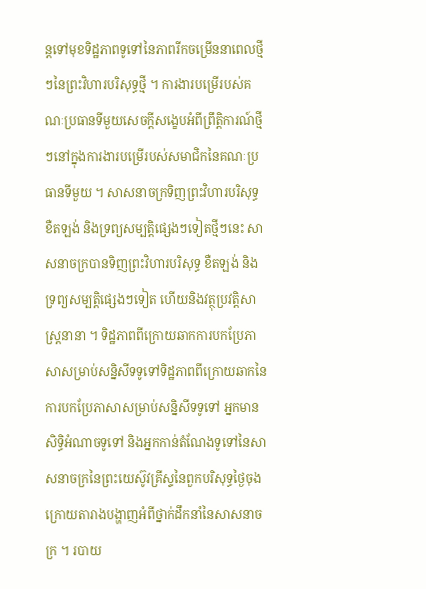ន្តទៅមុខទិដ្ឋភាពទូទៅនៃភាពរីកចម្រើននាពេលថ្មីៗនៃព្រះវិហារបរិសុទ្ធថ្មី ។ ការងារបម្រើរបស់គណៈប្រធានទីមួយសេចក្តីសង្ខេបអំពីព្រឹត្តិការណ៍ថ្មីៗនៅក្នុងការងារបម្រើរបស់សមាជិកនៃគណៈប្រធានទីមួយ ។ សាសនាចក្រទិញព្រះវិហារបរិសុទ្ធ ខឺតឡង់ និងទ្រព្យសម្បត្តិផ្សេងៗទៀតថ្មីៗនេះ សាសនាចក្របានទិញព្រះវិហារបរិសុទ្ធ ខឺតឡង់ និងទ្រព្យសម្បត្តិផ្សេងៗទៀត ហើយនិងវត្ថុប្រវត្តិសាស្ត្រនានា ។ ទិដ្ឋភាពពីក្រោយឆាកការបកប្រែភាសាសម្រាប់សន្និសីទទូទៅទិដ្ឋភាពពីក្រោយឆាកនៃការបកប្រែភាសាសម្រាប់សន្និសីទទូទៅ អ្នកមានសិទ្ធិអំណាចទូទៅ និងអ្នកកាន់តំណែងទូទៅនៃសាសនាចក្រនៃព្រះយេស៊ូវគ្រីស្ទនៃពួកបរិសុទ្ធថ្ងៃចុងក្រោយតារាងបង្ហាញអំពីថ្នាក់ដឹកនាំនៃសាសនាចក្រ ។ របាយ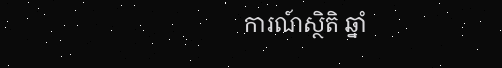ការណ៍ស្ថិតិ ឆ្នាំ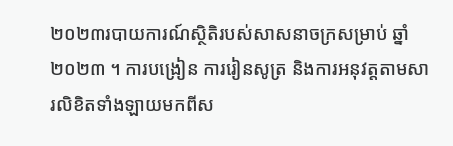២០២៣របាយការណ៍ស្ថិតិរបស់សាសនាចក្រសម្រាប់ ឆ្នាំ ២០២៣ ។ ការបង្រៀន ការរៀនសូត្រ និងការអនុវត្តតាមសារលិខិតទាំងឡាយមកពីស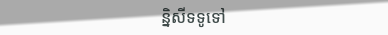ន្និសីទទូទៅ